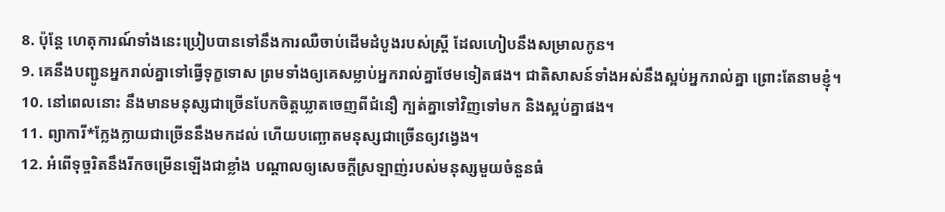8. ប៉ុន្តែ ហេតុការណ៍ទាំងនេះប្រៀបបានទៅនឹងការឈឺចាប់ដើមដំបូងរបស់ស្ត្រី ដែលហៀបនឹងសម្រាលកូន។
9. គេនឹងបញ្ជូនអ្នករាល់គ្នាទៅធ្វើទុក្ខទោស ព្រមទាំងឲ្យគេសម្លាប់អ្នករាល់គ្នាថែមទៀតផង។ ជាតិសាសន៍ទាំងអស់នឹងស្អប់អ្នករាល់គ្នា ព្រោះតែនាមខ្ញុំ។
10. នៅពេលនោះ នឹងមានមនុស្សជាច្រើនបែកចិត្តឃ្លាតចេញពីជំនឿ ក្បត់គ្នាទៅវិញទៅមក និងស្អប់គ្នាផង។
11. ព្យាការី*ក្លែងក្លាយជាច្រើននឹងមកដល់ ហើយបញ្ឆោតមនុស្សជាច្រើនឲ្យវង្វេង។
12. អំពើទុច្ចរិតនឹងរីកចម្រើនឡើងជាខ្លាំង បណ្ដាលឲ្យសេចក្ដីស្រឡាញ់របស់មនុស្សមួយចំនួនធំ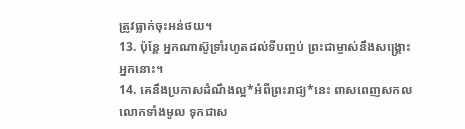ត្រូវធ្លាក់ចុះអន់ថយ។
13. ប៉ុន្តែ អ្នកណាស៊ូទ្រាំរហូតដល់ទីបញ្ចប់ ព្រះជាម្ចាស់នឹងសង្គ្រោះអ្នកនោះ។
14. គេនឹងប្រកាសដំណឹងល្អ*អំពីព្រះរាជ្យ*នេះ ពាសពេញសកលលោកទាំងមូល ទុកជាស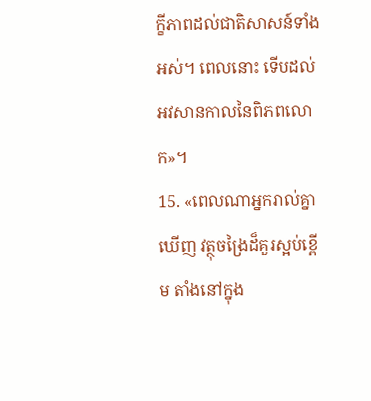ក្ខីភាពដល់ជាតិសាសន៍ទាំងអស់។ ពេលនោះ ទើបដល់អវសានកាលនៃពិភពលោក»។
15. «ពេលណាអ្នករាល់គ្នាឃើញ វត្ថុចង្រៃដ៏គួរស្អប់ខ្ពើម តាំងនៅក្នុង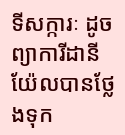ទីសក្ការៈ ដូចព្យាការីដានីយ៉ែលបានថ្លែងទុក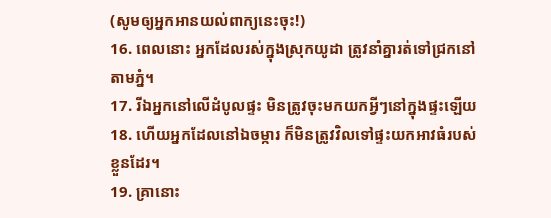(សូមឲ្យអ្នកអានយល់ពាក្យនេះចុះ!)
16. ពេលនោះ អ្នកដែលរស់ក្នុងស្រុកយូដា ត្រូវនាំគ្នារត់ទៅជ្រកនៅតាមភ្នំ។
17. រីឯអ្នកនៅលើដំបូលផ្ទះ មិនត្រូវចុះមកយកអ្វីៗនៅក្នុងផ្ទះឡើយ
18. ហើយអ្នកដែលនៅឯចម្ការ ក៏មិនត្រូវវិលទៅផ្ទះយកអាវធំរបស់ខ្លួនដែរ។
19. គ្រានោះ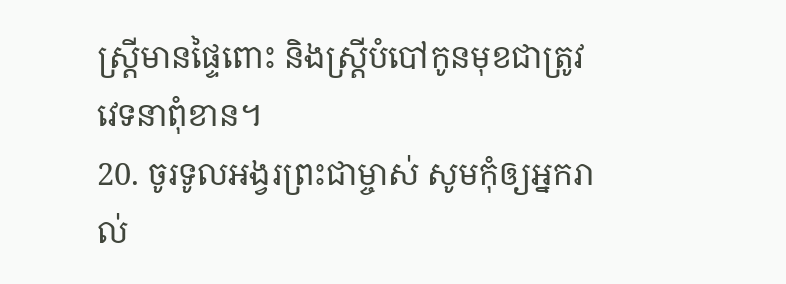ស្ត្រីមានផ្ទៃពោះ និងស្ត្រីបំបៅកូនមុខជាត្រូវវេទនាពុំខាន។
20. ចូរទូលអង្វរព្រះជាម្ចាស់ សូមកុំឲ្យអ្នករាល់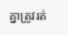គ្នាត្រូវរត់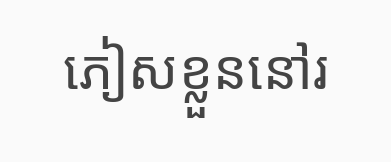ភៀសខ្លួននៅរ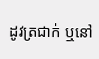ដូវត្រជាក់ ឬនៅ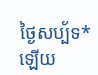ថ្ងៃសប្ប័ទ*ឡើយ